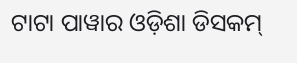ଟାଟା ପାୱାର ଓଡ଼ିଶା ଡିସକମ୍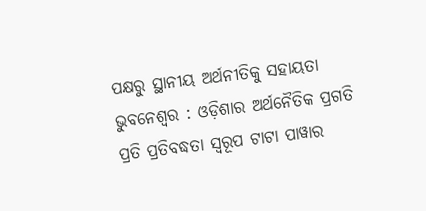ପକ୍ଷରୁ ସ୍ଥାନୀୟ ଅର୍ଥନୀତିକୁ ସହାୟତା
ଭୁବନେଶ୍ୱର : ଓଡ଼ିଶାର ଅର୍ଥନୈତିକ ପ୍ରଗତି ପ୍ରତି ପ୍ରତିବଦ୍ଧତା ସ୍ୱରୂପ ଟାଟା ପାୱାର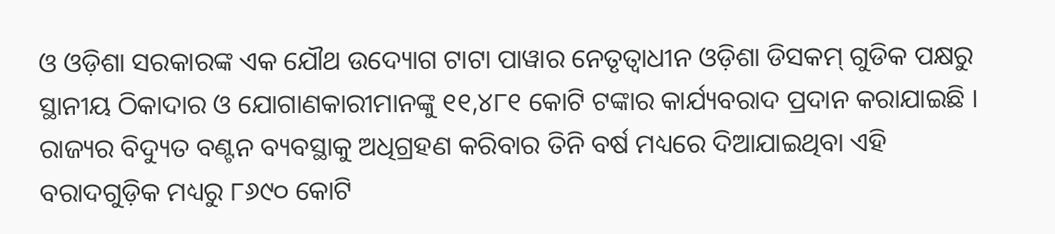ଓ ଓଡ଼ିଶା ସରକାରଙ୍କ ଏକ ଯୌଥ ଉଦ୍ୟୋଗ ଟାଟା ପାୱାର ନେତୃତ୍ୱାଧୀନ ଓଡ଼ିଶା ଡିସକମ୍ ଗୁଡିକ ପକ୍ଷରୁ ସ୍ଥାନୀୟ ଠିକାଦାର ଓ ଯୋଗାଣକାରୀମାନଙ୍କୁ ୧୧,୪୮୧ କୋଟି ଟଙ୍କାର କାର୍ଯ୍ୟବରାଦ ପ୍ରଦାନ କରାଯାଇଛି । ରାଜ୍ୟର ବିଦ୍ୟୁତ ବଣ୍ଟନ ବ୍ୟବସ୍ଥାକୁ ଅଧିଗ୍ରହଣ କରିବାର ତିନି ବର୍ଷ ମଧ୍ୟରେ ଦିଆଯାଇଥିବା ଏହି ବରାଦଗୁଡ଼ିକ ମଧ୍ୟରୁ ୮୬୯୦ କୋଟି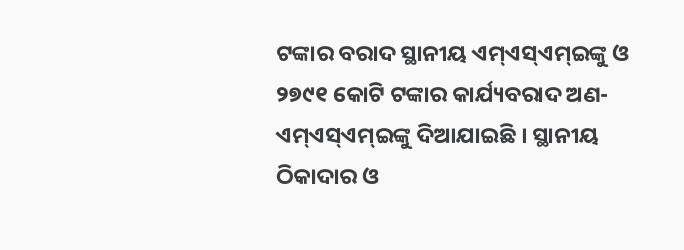ଟଙ୍କାର ବରାଦ ସ୍ଥାନୀୟ ଏମ୍ଏସ୍ଏମ୍ଇଙ୍କୁ ଓ ୨୭୯୧ କୋଟି ଟଙ୍କାର କାର୍ଯ୍ୟବରାଦ ଅଣ-ଏମ୍ଏସ୍ଏମ୍ଇଙ୍କୁ ଦିଆଯାଇଛି । ସ୍ଥାନୀୟ ଠିକାଦାର ଓ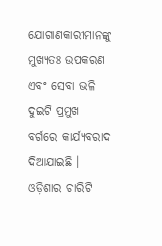ଯୋଗାଣକାରୀମାନଙ୍କୁ ମୁଖ୍ୟତଃ ଉପକରଣ ଏବଂ ସେବା ଭଳି ଦୁଇଟି ପ୍ରମୁଖ ବର୍ଗରେ କାର୍ଯ୍ୟବରାଦ ଦିଆଯାଇଛି । ଓଡ଼ିଶାର ଚାରିଟି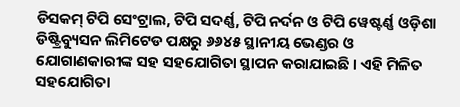ଡିସକମ୍ ଟିପି ସେଂଟ୍ରାଲ, ଟିପି ସଦର୍ଣ୍ଣ, ଟିପି ନର୍ଦନ ଓ ଟିପି ୱେଷ୍ଟର୍ଣ୍ଣ ଓଡ଼ିଶା ଡିଷ୍ଟ୍ରିବ୍ୟୁସନ ଲିମିଟେଡ ପକ୍ଷରୁ ୬୬୪୫ ସ୍ଥାନୀୟ ଭେଣ୍ଡର ଓ ଯୋଗାଣକାରୀଙ୍କ ସହ ସହଯୋଗିତା ସ୍ଥାପନ କରାଯାଇଛି । ଏହି ମିଳିତ ସହଯୋଗିତା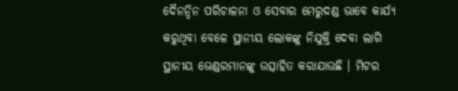ଦୈନନ୍ଦିନ ପରିଚାଳନା ଓ ସେବାର ମେରୁଦଣ୍ଡ ଭାବେ କାର୍ଯ୍ୟ କରୁଥିବା ବେଳେ ସ୍ଥାନୀୟ ଲୋକଙ୍କୁ ନିଯୁକ୍ତି ଦେବା ଲାଗି ସ୍ଥାନୀୟ ଭେଣ୍ଡରମାନଙ୍କୁ ଉତ୍ସାହିତ କରାଯାଉଛି । ମିଟର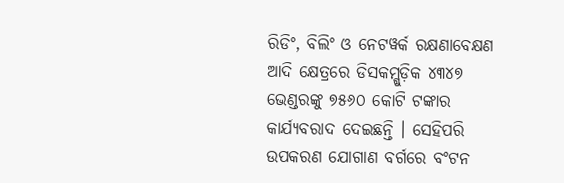ରିଡିଂ, ବିଲିଂ ଓ ନେଟୱର୍କ ରକ୍ଷଣାବେକ୍ଷଣ ଆଦି କ୍ଷେତ୍ରରେ ଡିସକମ୍ଗୁଡ଼ିକ ୪୩୪୭ ଭେଣ୍ଡରଙ୍କୁ ୭୫୬୦ କୋଟି ଟଙ୍କାର କାର୍ଯ୍ୟବରାଦ ଦେଇଛନ୍ତି । ସେହିପରି ଉପକରଣ ଯୋଗାଣ ବର୍ଗରେ ବଂଟନ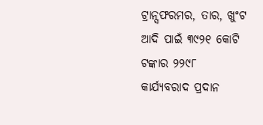ଟ୍ରାନ୍ସଫରମର, ତାର, ଖୁଂଟ ଆଦି ପାଇଁ ୩୯୨୧ କୋଟି ଟଙ୍କାର ୨୨୯୮ କାର୍ଯ୍ୟବରାଦ ପ୍ରଦାନ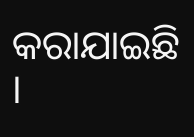କରାଯାଇଛି ।